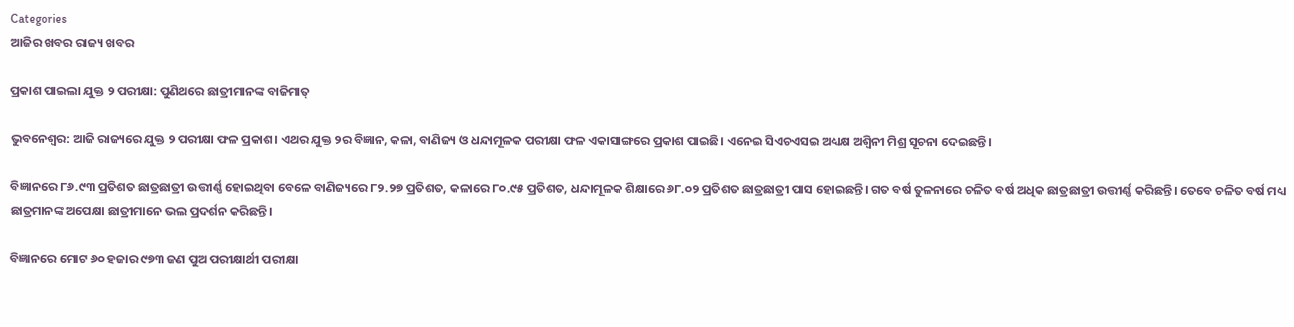Categories
ଆଜିର ଖବର ରାଜ୍ୟ ଖବର

ପ୍ରକାଶ ପାଇଲା ଯୁକ୍ତ ୨ ପରୀକ୍ଷା: ପୁଣିଥରେ ଛାତ୍ରୀମାନଙ୍କ ବାଜିମାତ୍

ଭୁବନେଶ୍ଵର: ଆଜି ରାଜ୍ୟରେ ଯୁକ୍ତ ୨ ପରୀକ୍ଷା ଫଳ ପ୍ରକାଶ। ଏଥର ଯୁକ୍ତ ୨ର ବିଜ୍ଞାନ, କଳା, ବାଣିଜ୍ୟ ଓ ଧନ୍ଦାମୂଳକ ପରୀକ୍ଷା ଫଳ ଏକାସାଙ୍ଗରେ ପ୍ରକାଶ ପାଇଛି। ଏନେଇ ସିଏଚଏସଇ ଅଧ୍ୟକ୍ଷ ଅଶ୍ଵିନୀ ମିଶ୍ର ସୂଚନା ଦେଇଛନ୍ତି।

ବିଜ୍ଞାନରେ ୮୬.୯୩ ପ୍ରତିଶତ ଛାତ୍ରଛାତ୍ରୀ ଉତ୍ତୀର୍ଣ୍ଣ ହୋଇଥିବା ବେଳେ ବାଣିଜ୍ୟରେ ୮୨.୨୭ ପ୍ରତିଶତ, କଳାରେ ୮୦.୯୫ ପ୍ରତିଶତ, ଧନ୍ଦାମୂଳକ ଶିକ୍ଷାରେ ୬୮.୦୨ ପ୍ରତିଶତ ଛାତ୍ରଛାତ୍ରୀ ପାସ ହୋଇଛନ୍ତି। ଗତ ବର୍ଷ ତୁଳନାରେ ଚଳିତ ବର୍ଷ ଅଧିକ ଛାତ୍ରଛାତ୍ରୀ ଉତ୍ତୀର୍ଣ୍ଣ କରିଛନ୍ତି। ତେବେ ଚଳିତ ବର୍ଷ ମଧ୍ୟ ଛାତ୍ରମାନଙ୍କ ଅପେକ୍ଷା ଛାତ୍ରୀମାନେ ଭଲ ପ୍ରଦର୍ଶନ କରିଛନ୍ତି।

ବିଜ୍ଞାନରେ ମୋଟ ୬୦ ହଜାର ୯୭୩ ଜଣ ପୁଅ ପରୀକ୍ଷାର୍ଥୀ ପରୀକ୍ଷା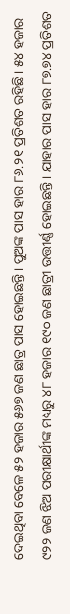ଦେଇଥିବା ବେଳେ ୫୨ ହଜାର ୫୬୭ ଜଣ ଛାତ୍ର ପାସ ହୋଇଛନ୍ତି। ପୁଅଙ୍କ ପାସ ହାର ୮୬.୨୧ ପ୍ରତିଶତ ରହିଛି। ୫୪ ହଜାର ୯୨୨ ଜଣ ଝିଅ ପରୀକ୍ଷାର୍ଥୀଙ୍କ ମଧ୍ୟରୁ ୪୮ ହଜାର ୧୯୦ ଜଣ ଛାତ୍ରୀ ଉତ୍ତୀର୍ଣ୍ଣ ହୋଇଛନ୍ତି। ଯାହାର ପାସ ହାର ୮୭.୭୪ ପ୍ରତିଶତ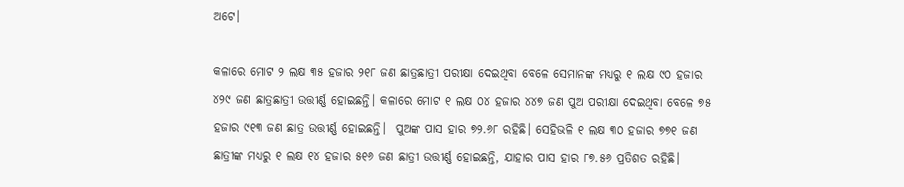ଅଟେ।

କଳାରେ ମୋଟ ୨ ଲକ୍ଷ ୩୫ ହଜାର ୨୧୮ ଜଣ ଛାତ୍ରଛାତ୍ରୀ ପରୀକ୍ଷା ଦେଇଥିବା ବେଳେ ସେମାନଙ୍କ ମଧ୍ୟରୁ ୧ ଲକ୍ଷ ୯୦ ହଜାର ୪୨୯ ଜଣ ଛାତ୍ରଛାତ୍ରୀ ଉତ୍ତୀର୍ଣ୍ଣ ହୋଇଛନ୍ତି। କଳାରେ ମୋଟ ୧ ଲକ୍ଷ ୦୪ ହଜାର ୪୪୭ ଜଣ ପୁଅ ପରୀକ୍ଷା ଦେଇଥିବା ବେଳେ ୭୫ ହଜାର ୯୧୩ ଜଣ ଛାତ୍ର ଉତ୍ତୀର୍ଣ୍ଣ ହୋଇଛନ୍ତି।  ପୁଅଙ୍କ ପାସ ହାର ୭୨.୬୮ ରହିଛି। ସେହିଭଳି ୧ ଲକ୍ଷ ୩୦ ହଜାର ୭୭୧ ଜଣ ଛାତ୍ରୀଙ୍କ ମଧ୍ୟରୁ ୧ ଲକ୍ଷ ୧୪ ହଜାର ୫୧୬ ଜଣ ଛାତ୍ରୀ ଉତ୍ତୀର୍ଣ୍ଣ ହୋଇଛନ୍ତି, ଯାହାର ପାସ ହାର ୮୭.୫୬ ପ୍ରତିଶତ ରହିଛି।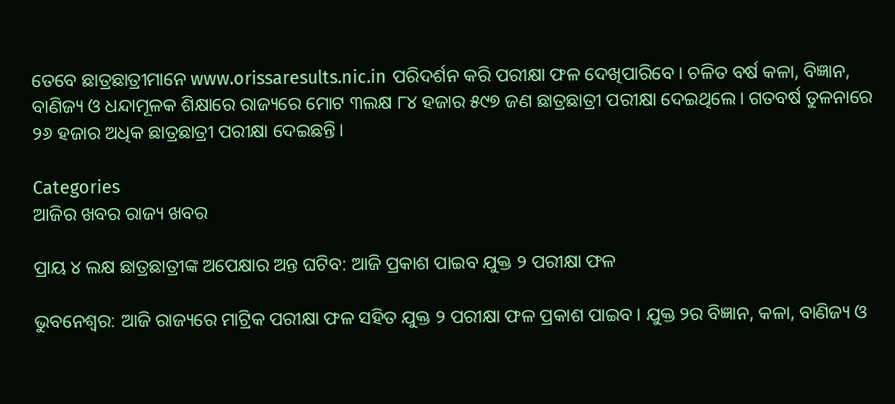ତେବେ ଛାତ୍ରଛାତ୍ରୀମାନେ www.orissaresults.nic.in ପରିଦର୍ଶନ କରି ପରୀକ୍ଷା ଫଳ ଦେଖିପାରିବେ। ଚଳିତ ବର୍ଷ କଳା, ବିଜ୍ଞାନ, ବାଣିଜ୍ୟ ଓ ଧନ୍ଦାମୂଳକ ଶିକ୍ଷାରେ ରାଜ୍ୟରେ ମୋଟ ୩ଲକ୍ଷ ୮୪ ହଜାର ୫୯୭ ଜଣ ଛାତ୍ରଛାତ୍ରୀ ପରୀକ୍ଷା ଦେଇଥିଲେ। ଗତବର୍ଷ ତୁଳନାରେ ୨୬ ହଜାର ଅଧିକ ଛାତ୍ରଛାତ୍ରୀ ପରୀକ୍ଷା ଦେଇଛନ୍ତି।

Categories
ଆଜିର ଖବର ରାଜ୍ୟ ଖବର

ପ୍ରାୟ ୪ ଲକ୍ଷ ଛାତ୍ରଛାତ୍ରୀଙ୍କ ଅପେକ୍ଷାର ଅନ୍ତ ଘଟିବ: ଆଜି ପ୍ରକାଶ ପାଇବ ଯୁକ୍ତ ୨ ପରୀକ୍ଷା ଫଳ

ଭୁବନେଶ୍ଵର: ଆଜି ରାଜ୍ୟରେ ମାଟ୍ରିକ ପରୀକ୍ଷା ଫଳ ସହିତ ଯୁକ୍ତ ୨ ପରୀକ୍ଷା ଫଳ ପ୍ରକାଶ ପାଇବ। ଯୁକ୍ତ ୨ର ବିଜ୍ଞାନ, କଳା, ବାଣିଜ୍ୟ ଓ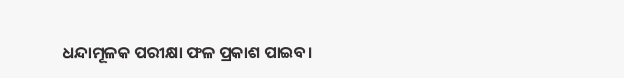ଧନ୍ଦାମୂଳକ ପରୀକ୍ଷା ଫଳ ପ୍ରକାଶ ପାଇବ।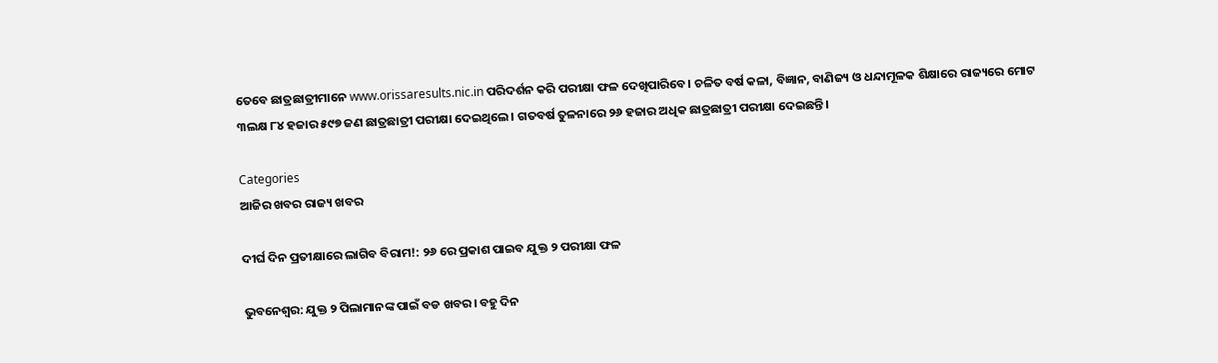ତେବେ ଛାତ୍ରଛାତ୍ରୀମାନେ www.orissaresults.nic.in ପରିଦର୍ଶନ କରି ପରୀକ୍ଷା ଫଳ ଦେଖିପାରିବେ। ଚଳିତ ବର୍ଷ କଳା, ବିଜ୍ଞାନ, ବାଣିଜ୍ୟ ଓ ଧନ୍ଦାମୂଳକ ଶିକ୍ଷାରେ ରାଜ୍ୟରେ ମୋଟ ୩ଲକ୍ଷ ୮୪ ହଜାର ୫୯୭ ଜଣ ଛାତ୍ରଛାତ୍ରୀ ପରୀକ୍ଷା ଦେଇଥିଲେ। ଗତବର୍ଷ ତୁଳନାରେ ୨୬ ହଜାର ଅଧିକ ଛାତ୍ରଛାତ୍ରୀ ପରୀକ୍ଷା ଦେଇଛନ୍ତି।

Categories
ଆଜିର ଖବର ରାଜ୍ୟ ଖବର

ଦୀର୍ଘ ଦିନ ପ୍ରତୀକ୍ଷାରେ ଲାଗିବ ବିରାମ!: ୨୬ ରେ ପ୍ରକାଶ ପାଇବ ଯୁକ୍ତ ୨ ପରୀକ୍ଷା ଫଳ

ଭୁବନେଶ୍ଵର: ଯୁକ୍ତ ୨ ପିଲାମାନଙ୍କ ପାଇଁ ବଡ ଖବର। ବହୁ ଦିନ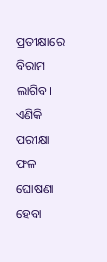ପ୍ରତୀକ୍ଷାରେ ବିରାମ ଲାଗିବ। ଏଣିକି ପରୀକ୍ଷା ଫଳ ଘୋଷଣା ହେବା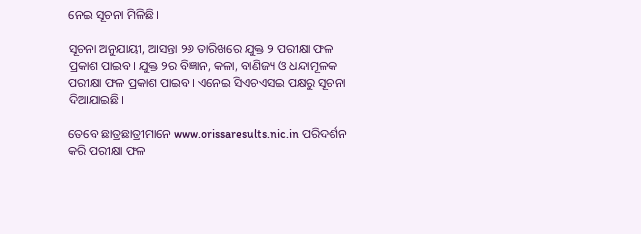ନେଇ ସୂଚନା ମିଳିଛି।

ସୂଚନା ଅନୁଯାୟୀ, ଆସନ୍ତା ୨୬ ତାରିଖରେ ଯୁକ୍ତ ୨ ପରୀକ୍ଷା ଫଳ ପ୍ରକାଶ ପାଇବ। ଯୁକ୍ତ ୨ର ବିଜ୍ଞାନ, କଳା, ବାଣିଜ୍ୟ ଓ ଧନ୍ଦାମୂଳକ ପରୀକ୍ଷା ଫଳ ପ୍ରକାଶ ପାଇବ। ଏନେଇ ସିଏଚଏସଇ ପକ୍ଷରୁ ସୂଚନା ଦିଆଯାଇଛି।

ତେବେ ଛାତ୍ରଛାତ୍ରୀମାନେ www.orissaresults.nic.in ପରିଦର୍ଶନ କରି ପରୀକ୍ଷା ଫଳ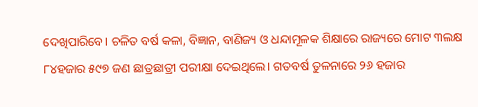ଦେଖିପାରିବେ। ଚଳିତ ବର୍ଷ କଳା, ବିଜ୍ଞାନ, ବାଣିଜ୍ୟ ଓ ଧନ୍ଦାମୂଳକ ଶିକ୍ଷାରେ ରାଜ୍ୟରେ ମୋଟ ୩ଲକ୍ଷ ୮୪ହଜାର ୫୯୭ ଜଣ ଛାତ୍ରଛାତ୍ରୀ ପରୀକ୍ଷା ଦେଇଥିଲେ। ଗତବର୍ଷ ତୁଳନାରେ ୨୬ ହଜାର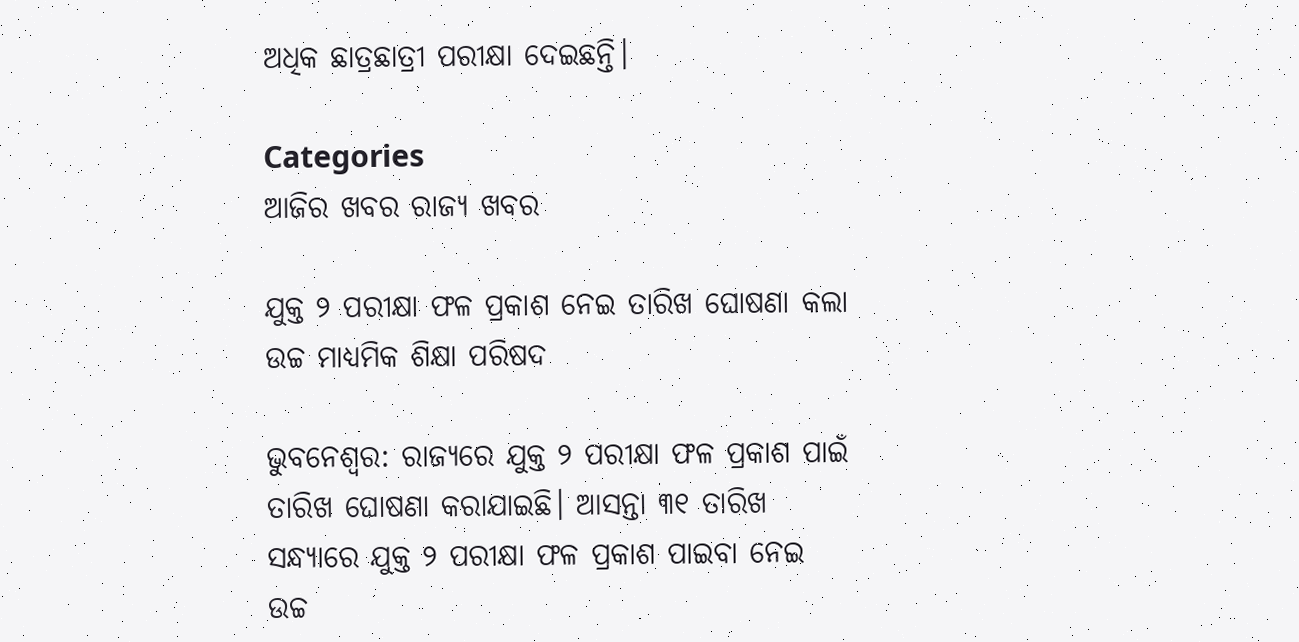ଅଧିକ ଛାତ୍ରଛାତ୍ରୀ ପରୀକ୍ଷା ଦେଇଛନ୍ତି।

Categories
ଆଜିର ଖବର ରାଜ୍ୟ ଖବର

ଯୁକ୍ତ ୨ ପରୀକ୍ଷା ଫଳ ପ୍ରକାଶ ନେଇ ତାରିଖ ଘୋଷଣା କଲା ଉଚ୍ଚ ମାଧ୍ୟମିକ ଶିକ୍ଷା ପରିଷଦ

ଭୁବନେଶ୍ବର: ରାଜ୍ୟରେ ଯୁକ୍ତ ୨ ପରୀକ୍ଷା ଫଳ ପ୍ରକାଶ ପାଇଁ ତାରିଖ ଘୋଷଣା କରାଯାଇଛି। ଆସନ୍ତା ୩୧ ତାରିଖ ସନ୍ଧ୍ୟାରେ ଯୁକ୍ତ ୨ ପରୀକ୍ଷା ଫଳ ପ୍ରକାଶ ପାଇବା ନେଇ ଉଚ୍ଚ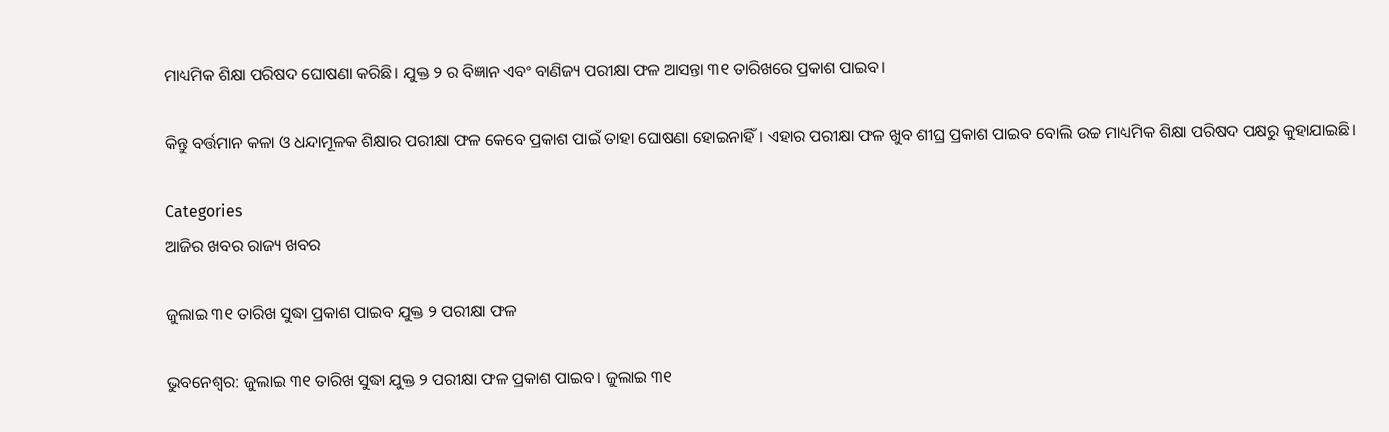ମାଧ୍ୟମିକ ଶିକ୍ଷା ପରିଷଦ ଘୋଷଣା କରିଛି। ଯୁକ୍ତ ୨ ର ବିଜ୍ଞାନ ଏବଂ ବାଣିଜ୍ୟ ପରୀକ୍ଷା ଫଳ ଆସନ୍ତା ୩୧ ତାରିଖରେ ପ୍ରକାଶ ପାଇବ।

କିନ୍ତୁ ବର୍ତ୍ତମାନ କଳା ଓ ଧନ୍ଦାମୂଳକ ଶିକ୍ଷାର ପରୀକ୍ଷା ଫଳ କେବେ ପ୍ରକାଶ ପାଇଁ ତାହା ଘୋଷଣା ହୋଇନାହିଁ। ଏହାର ପରୀକ୍ଷା ଫଳ ଖୁବ ଶୀଘ୍ର ପ୍ରକାଶ ପାଇବ ବୋଲି ଉଚ୍ଚ ମାଧ୍ୟମିକ ଶିକ୍ଷା ପରିଷଦ ପକ୍ଷରୁ କୁହାଯାଇଛି।

Categories
ଆଜିର ଖବର ରାଜ୍ୟ ଖବର

ଜୁଲାଇ ୩୧ ତାରିଖ ସୁଦ୍ଧା ପ୍ରକାଶ ପାଇବ ଯୁକ୍ତ ୨ ପରୀକ୍ଷା ଫଳ

ଭୁବନେଶ୍ଵର: ଜୁଲାଇ ୩୧ ତାରିଖ ସୁଦ୍ଧା ଯୁକ୍ତ ୨ ପରୀକ୍ଷା ଫଳ ପ୍ରକାଶ ପାଇବ। ଜୁଲାଇ ୩୧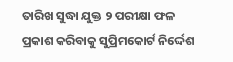ତାରିଖ ସୁଦ୍ଧା ଯୁକ୍ତ ୨ ପରୀକ୍ଷା ଫଳ ପ୍ରକାଶ କରିବାକୁ ସୁପ୍ରିମକୋର୍ଟ ନିର୍ଦ୍ଦେଶ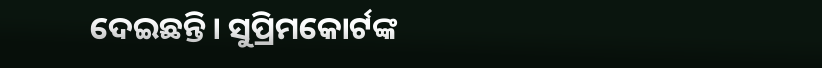ଦେଇଛନ୍ତି। ସୁପ୍ରିମକୋର୍ଟଙ୍କ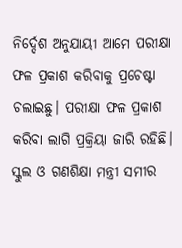ନିର୍ଦ୍ଦେଶ ଅନୁଯାୟୀ ଆମେ ପରୀକ୍ଷା ଫଳ ପ୍ରକାଶ କରିବାକୁ ପ୍ରଚେଷ୍ଟା ଚଲାଇଛୁ। ପରୀକ୍ଷା ଫଳ ପ୍ରକାଶ କରିବା ଲାଗି ପ୍ରକ୍ରିୟା ଜାରି ରହିଛି। ସ୍କୁଲ ଓ ଗଣଶିକ୍ଷା ମନ୍ତ୍ରୀ ସମୀର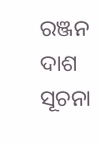ରଞ୍ଜନ ଦାଶ ସୂଚନା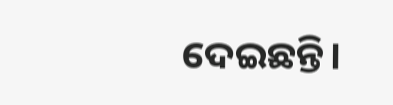ଦେଇଛନ୍ତି।